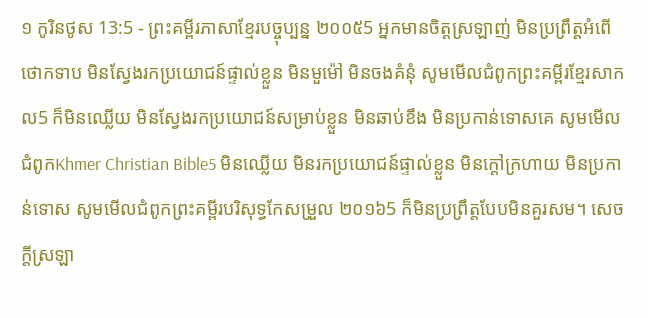១ កូរិនថូស 13:5 - ព្រះគម្ពីរភាសាខ្មែរបច្ចុប្បន្ន ២០០៥5 អ្នកមានចិត្តស្រឡាញ់ មិនប្រព្រឹត្តអំពើថោកទាប មិនស្វែងរកប្រយោជន៍ផ្ទាល់ខ្លួន មិនមួម៉ៅ មិនចងគំនុំ សូមមើលជំពូកព្រះគម្ពីរខ្មែរសាកល5 ក៏មិនឈ្លើយ មិនស្វែងរកប្រយោជន៍សម្រាប់ខ្លួន មិនឆាប់ខឹង មិនប្រកាន់ទោសគេ សូមមើលជំពូកKhmer Christian Bible5 មិនឈ្លើយ មិនរកប្រយោជន៍ផ្ទាល់ខ្លួន មិនក្ដៅក្រហាយ មិនប្រកាន់ទោស សូមមើលជំពូកព្រះគម្ពីរបរិសុទ្ធកែសម្រួល ២០១៦5 ក៏មិនប្រព្រឹត្តបែបមិនគួរសម។ សេចក្ដីស្រឡា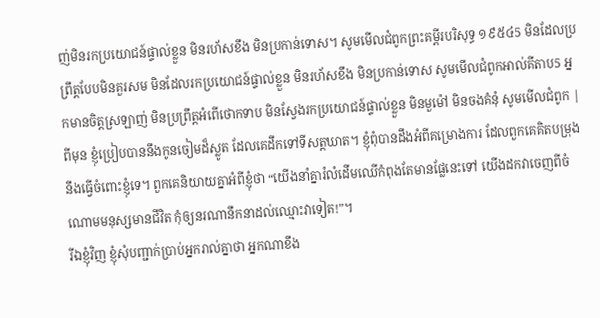ញ់មិនរកប្រយោជន៍ផ្ទាល់ខ្លួន មិនរហ័សខឹង មិនប្រកាន់ទោស។ សូមមើលជំពូកព្រះគម្ពីរបរិសុទ្ធ ១៩៥៤5 មិនដែលប្រព្រឹត្តបែបមិនគួរសម មិនដែលរកប្រយោជន៍ផ្ទាល់ខ្លួន មិនរហ័សខឹង មិនប្រកាន់ទោស សូមមើលជំពូកអាល់គីតាប5 អ្នកមានចិត្ដស្រឡាញ់ មិនប្រព្រឹត្ដអំពើថោកទាប មិនស្វែងរកប្រយោជន៍ផ្ទាល់ខ្លួន មិនមួម៉ៅ មិនចងគំនុំ សូមមើលជំពូក |
ពីមុន ខ្ញុំប្រៀបបាននឹងកូនចៀមដ៏ស្លូត ដែលគេដឹកទៅទីសត្តឃាត។ ខ្ញុំពុំបានដឹងអំពីគម្រោងការ ដែលពួកគេគិតបម្រុងនឹងធ្វើចំពោះខ្ញុំទេ។ ពួកគេនិយាយគ្នាអំពីខ្ញុំថា “យើងនាំគ្នារំលំដើមឈើកំពុងតែមានផ្លែនេះទៅ យើងដកវាចេញពីចំណោមមនុស្សមានជីវិត កុំឲ្យនរណានឹកនាដល់ឈ្មោះវាទៀត!”។
រីឯខ្ញុំវិញ ខ្ញុំសុំបញ្ជាក់ប្រាប់អ្នករាល់គ្នាថា អ្នកណាខឹង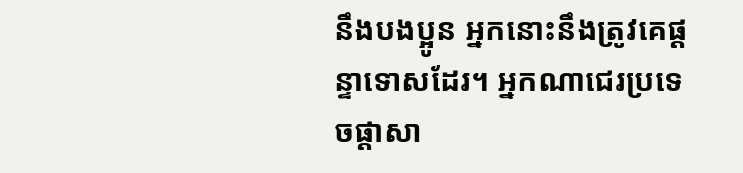នឹងបងប្អូន អ្នកនោះនឹងត្រូវគេផ្ដន្ទាទោសដែរ។ អ្នកណាជេរប្រទេចផ្តាសា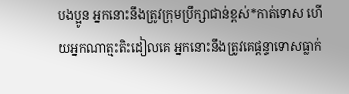បងប្អូន អ្នកនោះនឹងត្រូវក្រុមប្រឹក្សាជាន់ខ្ពស់*កាត់ទោស ហើយអ្នកណាត្មះតិះដៀលគេ អ្នកនោះនឹងត្រូវគេផ្ដន្ទាទោសធ្លាក់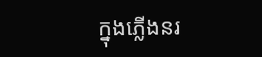ក្នុងភ្លើងនរ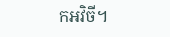កអវិចី។